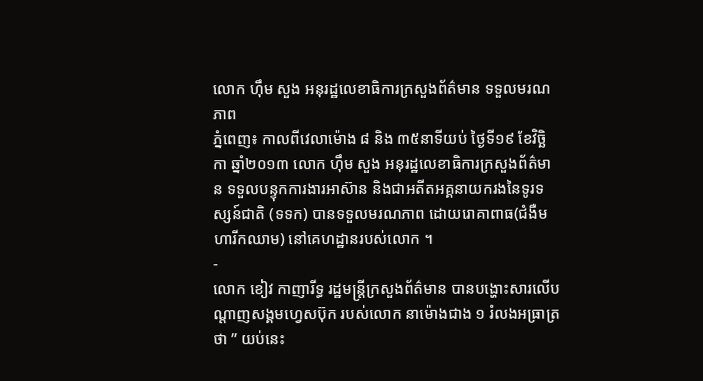លោក ហ៊ឹម សួង អនុរដ្ឋលេខាធិការក្រសួងព័ត៌មាន ទទួលមរណភាព
ភ្នំពេញ៖ កាលពីវេលាម៉ោង ៨ និង ៣៥នាទីយប់ ថ្ងៃទី១៩ ខែវិច្ឆិកា ឆ្នាំ២០១៣ លោក ហ៊ឹម សួង អនុរដ្ឋលេខាធិការក្រសួងព័ត៌មាន ទទួលបន្ទុកការងារអាស៊ាន និងជាអតីតអគ្គនាយករងនៃទូរទស្សន៍ជាតិ (ទទក) បានទទួលមរណភាព ដោយរោគាពាធ(ជំងឺមហារីកឈាម) នៅគេហដ្ឋានរបស់លោក ។
-
លោក ខៀវ កាញារីទ្ធ រដ្ឋមន្ត្រីក្រសួងព័ត៌មាន បានបង្ហោះសារលើបណ្តាញសង្គមហ្វេសប៊ុក របស់លោក នាម៉ោងជាង ១ រំលងអធ្រាត្រថា ” យប់នេះ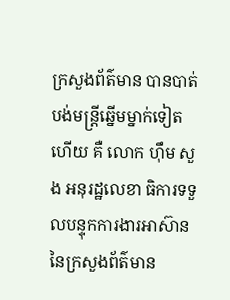ក្រសួងព័ត៌មាន បានបាត់បង់មន្ត្រីឆ្នើមម្នាក់ទៀតហើយ គឺ លោក ហ៊ឹម សួង អនុរដ្ឋលេខា ធិការទទួលបន្ទុកការងារអាស៊ាន នៃក្រសួងព័ត៌មាន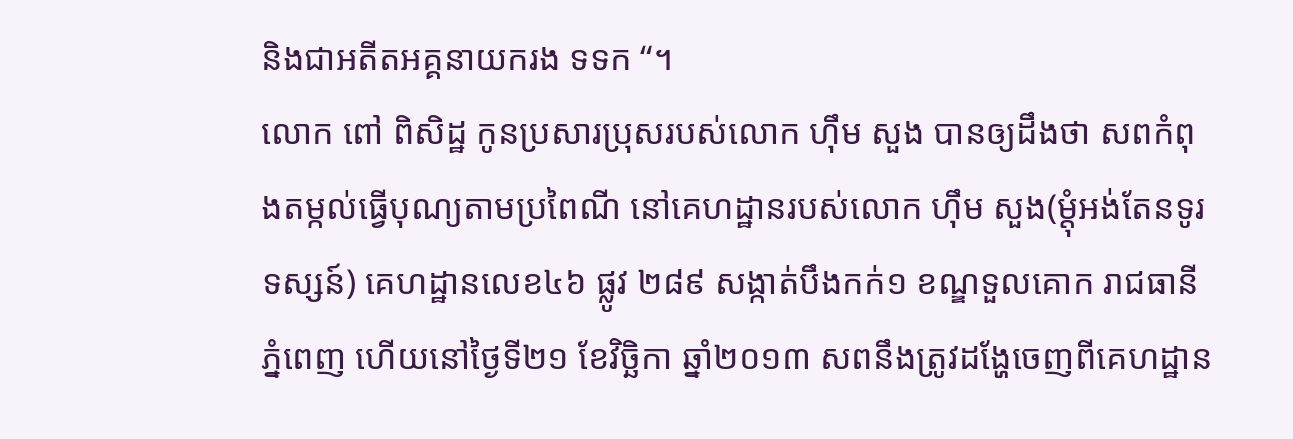និងជាអតីតអគ្គនាយករង ទទក “។
លោក ពៅ ពិសិដ្ឋ កូនប្រសារប្រុសរបស់លោក ហ៊ឹម សួង បានឲ្យដឹងថា សពកំពុងតម្កល់ធ្វើបុណ្យតាមប្រពៃណី នៅគេហដ្ឋានរបស់លោក ហ៊ឹម សួង(ម្តុំអង់តែនទូរទស្សន៍) គេហដ្ឋានលេខ៤៦ ផ្លូវ ២៨៩ សង្កាត់បឹងកក់១ ខណ្ឌទួលគោក រាជធានីភ្នំពេញ ហើយនៅថ្ងៃទី២១ ខែវិច្ឆិកា ឆ្នាំ២០១៣ សពនឹងត្រូវដង្ហែចេញពីគេហដ្ឋាន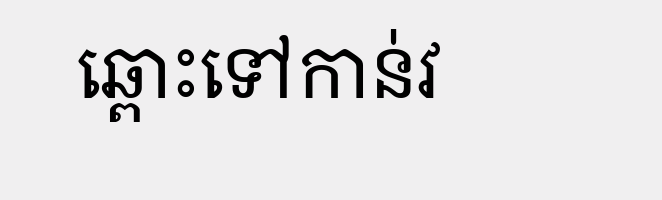ឆ្ពោះទៅកាន់វ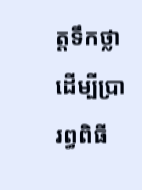ត្តទឹកថ្លា ដើម្បីប្រារព្ធពិធី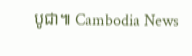បូជា៕ Cambodia News